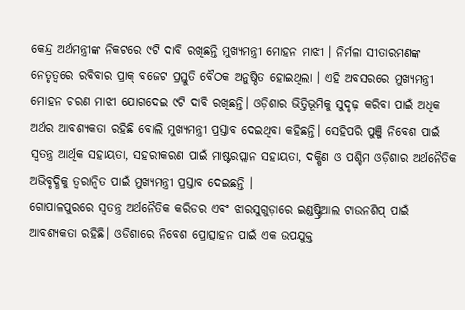କେନ୍ଦ୍ର ଅର୍ଥମନ୍ତ୍ରୀଙ୍କ ନିକଟରେ ୯ଟି ଦାବି ରଖିଛନ୍ତି ମୁଖ୍ୟମନ୍ତ୍ରୀ ମୋହନ ମାଝୀ । ନିର୍ମଳା ସୀତାରମଣଙ୍କ ନେତୃତ୍ୱରେ ରବିବାର ପ୍ରାକ୍ ବଜେଟ ପ୍ରସ୍ତୁତି ବୈଠକ ଅନୁଷ୍ଠିତ ହୋଇଥିଲା । ଏହି ଅବସରରେ ମୁଖ୍ୟମନ୍ତ୍ରୀ ମୋହନ ଚରଣ ମାଝୀ ଯୋଗଦେଇ ୯ଟି ଦାବି ରଖିଛନ୍ତି। ଓଡ଼ିଶାର ଭିତ୍ତିଭୂମିକୁ ସୁଦୃଢ଼ କରିବା ପାଇଁ ଅଧିକ ଅର୍ଥର ଆବଶ୍ୟକତା ରହିଛି ବୋଲି ମୁଖ୍ୟମନ୍ତ୍ରୀ ପ୍ରସ୍ତାବ ଦେଇଥିବା କହିଛନ୍ତି। ସେହିପରି ପୁଞ୍ଜି ନିବେଶ ପାଇଁ ସ୍ୱତନ୍ତ୍ର ଆର୍ଥିକ ସହାୟତା, ସହରୀକରଣ ପାଇଁ ମାଷ୍ଟରପ୍ଲାନ ସହାୟତା, ଦକ୍ଷିଣ ଓ ପଶ୍ଚିମ ଓଡ଼ିଶାର ଅର୍ଥନୈତିକ ଅଭିବୃଦ୍ଧିକୁ ତ୍ୱରାନ୍ୱିତ ପାଇଁ ମୁଖ୍ୟମନ୍ତ୍ରୀ ପ୍ରସ୍ତାବ ଦେଇଛନ୍ତି ।
ଗୋପାଳପୁରରେ ସ୍ୱତନ୍ତ୍ର ଅର୍ଥନୈତିକ କରିଡର ଏବଂ ଝାରସୁଗୁଡ଼ାରେ ଇଣ୍ଡଷ୍ଟ୍ରିଆଲ ଟାଉନଶିପ୍ ପାଇଁ ଆବଶ୍ୟକତା ରହିଛି। ଓଡିଶାରେ ନିବେଶ ପ୍ରୋତ୍ସାହନ ପାଇଁ ଏକ ଉପଯୁକ୍ତ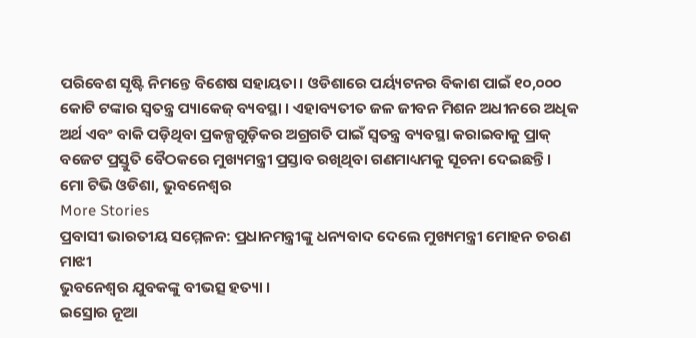ପରିବେଶ ସୃଷ୍ଟି ନିମନ୍ତେ ବିଶେଷ ସହାୟତା। ଓଡିଶାରେ ପର୍ୟ୍ୟଟନର ବିକାଶ ପାଇଁ ୧୦,୦୦୦ କୋଟି ଟଙ୍କାର ସ୍ୱତନ୍ତ୍ର ପ୍ୟାକେଜ୍ ବ୍ୟବସ୍ଥା । ଏହାବ୍ୟତୀତ ଜଳ ଜୀବନ ମିଶନ ଅଧୀନରେ ଅଧିକ ଅର୍ଥ ଏବଂ ବାକି ପଡ଼ିଥିବା ପ୍ରକଳ୍ପଗୁଡ଼ିକର ଅଗ୍ରଗତି ପାଇଁ ସ୍ୱତନ୍ତ୍ର ବ୍ୟବସ୍ଥା କରାଇବାକୁ ପ୍ରାକ୍ ବଜେଟ ପ୍ରସ୍ତୁତି ବୈଠକରେ ମୁଖ୍ୟମନ୍ତ୍ରୀ ପ୍ରସ୍ତାବ ରଖିଥିବା ଗଣମାଧ୍ୟମକୁ ସୂଚନା ଦେଇଛନ୍ତି।
ମୋ ଟିଭି ଓଡିଶା, ଭୁବନେଶ୍ୱର
More Stories
ପ୍ରବାସୀ ଭାରତୀୟ ସମ୍ମେଳନ: ପ୍ରଧାନମନ୍ତ୍ରୀଙ୍କୁ ଧନ୍ୟବାଦ ଦେଲେ ମୁଖ୍ୟମନ୍ତ୍ରୀ ମୋହନ ଚରଣ ମାଝୀ
ଭୁବନେଶ୍ୱର ଯୁବକଙ୍କୁ ବୀଭତ୍ସ ହତ୍ୟା ।
ଇସ୍ରୋର ନୂଆ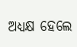ଅଧ୍ୟକ୍ଷ ହେଲେ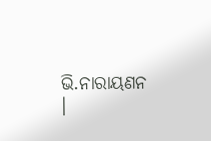ଭି.ନାରାୟଣନ ।